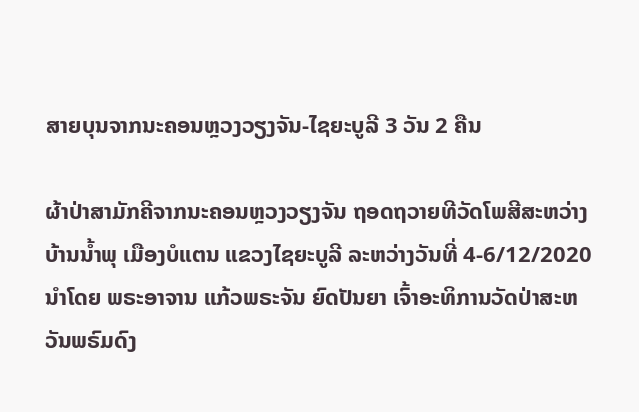ສາຍບຸນຈາກນະຄອນຫຼວງວຽງຈັນ-ໄຊຍະບູລີ 3 ວັນ 2 ຄືນ

ຜ້າປ່າສາມັກຄີຈາກນະຄອນຫຼວງວຽງຈັນ ຖອດຖວາຍທີວັດໂພສີສະຫວ່າງ ບ້ານນ້ຳພຸ ເມືອງບໍແຕນ ແຂວງໄຊຍະບູລີ ລະຫວ່າງວັນທີ່ 4-6/12/2020 ນຳໂດຍ ພຣະອາຈານ ແກ້ວພຣະຈັນ ຍົດປັນຍາ ເຈົ້າອະທິການວັດປ່າສະຫວັນພຣົມດົງ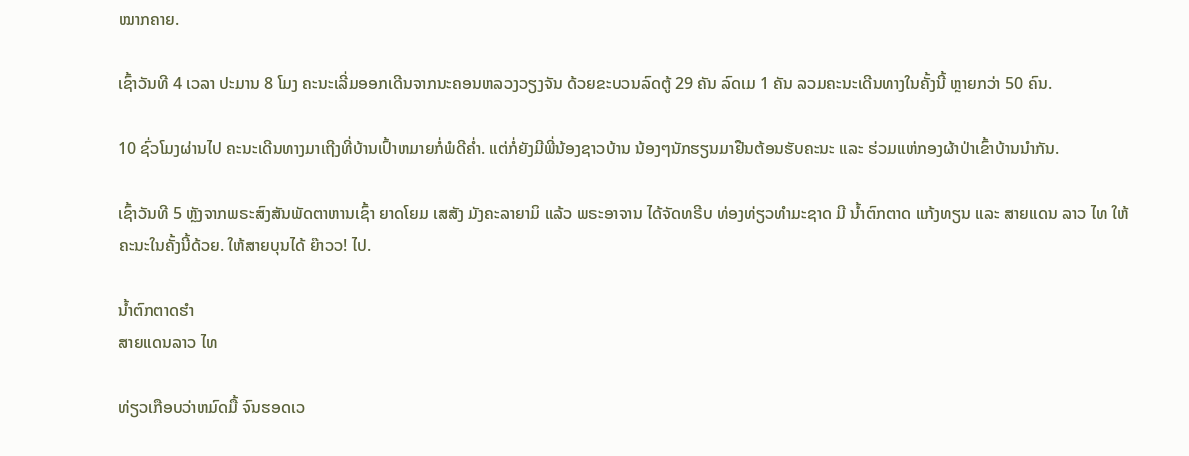ໝາກຄາຍ.

ເຊົ້າວັນທີ 4 ເວລາ ປະມານ 8 ໂມງ ຄະນະເລີ່ມອອກເດີນຈາກນະຄອນຫລວງວຽງຈັນ ດ້ວຍຂະບວນລົດຕູ້ 29 ຄັນ ລົດເມ 1 ຄັນ ລວມຄະນະເດີນທາງໃນຄັ້ງນີ້ ຫຼາຍກວ່າ 50 ຄົນ.

10 ຊົ່ວໂມງຜ່ານໄປ ຄະນະເດີນທາງມາເຖີງທີ່ບ້ານເປົ້າຫມາຍກໍ່ພໍດີຄ່ຳ. ແຕ່ກໍ່ຍັງມີພີ່ນ້ອງຊາວບ້ານ ນ້ອງໆນັກຮຽນມາຢືນຕ້ອນຮັບຄະນະ ແລະ ຮ່ວມແຫ່ກອງຜ້າປ່າເຂົ້າບ້ານນຳກັນ.

ເຊົ້າວັນທີ 5 ຫຼັງຈາກພຣະສົງສັນພັດຕາຫານເຊົ້າ ຍາດໂຍມ ເສສັງ ມັງຄະລາຍາມິ ແລ້ວ ພຣະອາຈານ ໄດ້ຈັດທຣີບ ທ່ອງທ່ຽວທຳມະຊາດ ມີ ນ້ຳຕົກຕາດ ແກ້ງທຽນ ແລະ ສາຍແດນ ລາວ ໄທ ໃຫ້ຄະນະໃນຄັ້ງນີ້ດ້ວຍ. ໃຫ້ສາຍບຸນໄດ້ ຍ໊າວວ! ໄປ.

ນ້ຳຕົກຕາດຮຳ
ສາຍແດນລາວ ໄທ

ທ່ຽວເກືອບວ່າຫມົດມື້ ຈົນຮອດເວ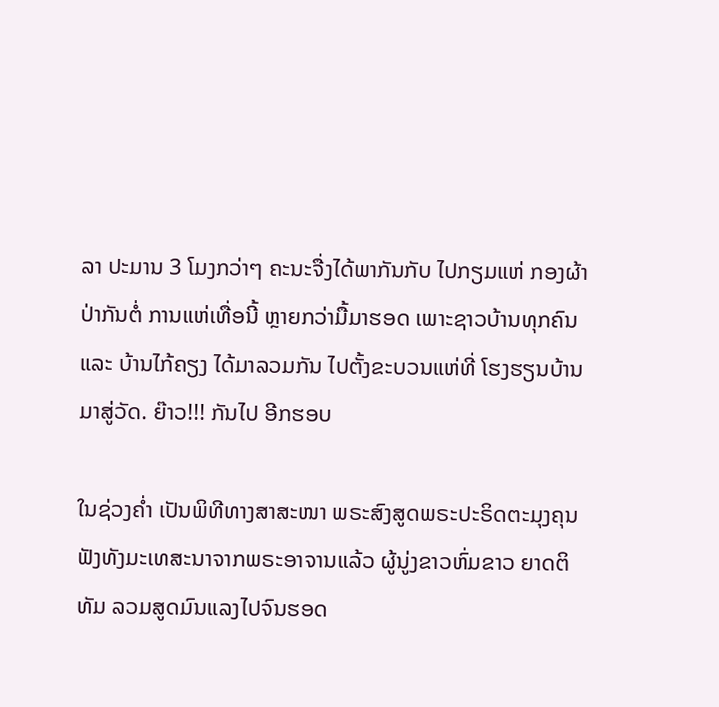ລາ ປະມານ 3 ໂມງກວ່າໆ ຄະນະຈື່ງໄດ້ພາກັນກັບ ໄປກຽມແຫ່ ກອງຜ້າປ່າກັນຕໍ່ ການແຫ່ເທື່ອນີ້ ຫຼາຍກວ່າມື້ມາຮອດ ເພາະຊາວບ້ານທຸກຄົນ ແລະ ບ້ານໄກ້ຄຽງ ໄດ້ມາລວມກັນ ໄປຕັ້ງຂະບວນແຫ່ທີ່ ໂຮງຮຽນບ້ານ ມາສູ່ວັດ. ຍ໊າວ!!! ກັນໄປ ອີກຮອບ

ໃນຊ່ວງຄ່ຳ ເປັນພິທີທາງສາສະໜາ ພຣະສົງສູດພຣະປະຣິດຕະມຸງຄຸນ ຟັງທັງມະເທສະນາຈາກພຣະອາຈານແລ້ວ ຜູ້ນູ່ງຂາວຫົ່ມຂາວ ຍາດຕິທັມ ລວມສູດມົນແລງໄປຈົນຮອດ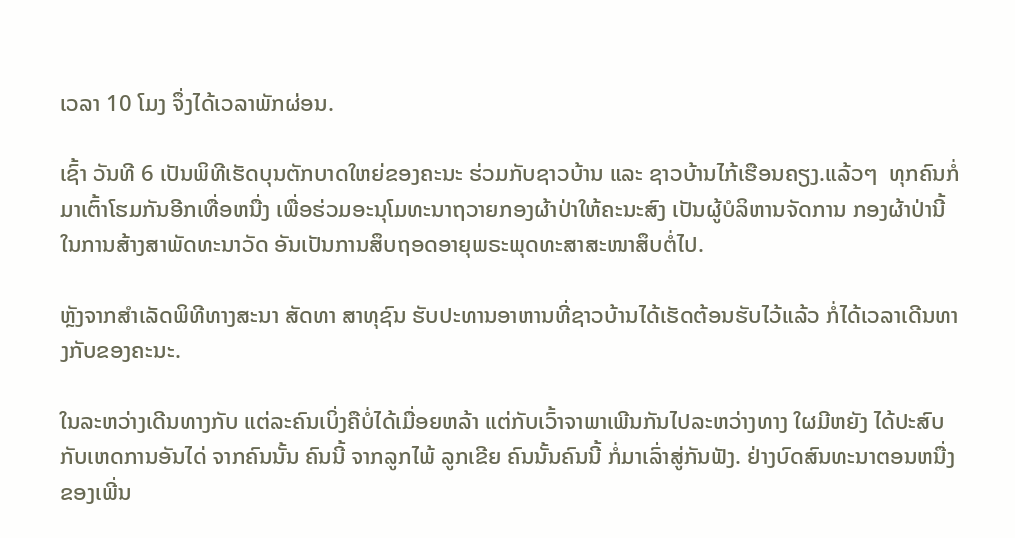ເວລາ 10 ໂມງ ຈຶ່ງໄດ້ເວລາພັກຜ່ອນ.

ເຊົ້າ ວັນທີ 6 ເປັນພິທີເຮັດບຸນຕັກບາດໃຫຍ່ຂອງຄະນະ ຮ່ວມກັບຊາວບ້ານ ແລະ ຊາວບ້ານໄກ້ເຮືອນຄຽງ.ແລ້ວໆ  ທຸກຄົນກໍ່ມາເຕົ້າໂຮມກັນອີກເທື່ອຫນື່ງ ເພື່ອຮ່ວມອະນຸໂມທະນາຖວາຍກອງຜ້າປ່າໃຫ້ຄະນະສົງ ເປັນຜູ້ບໍລິຫານຈັດການ ກອງຜ້າປ່ານີ້ ໃນການສ້າງສາພັດທະນາວັດ ອັນເປັນການສຶບຖອດອາຍຸພຣະພຸດທະສາສະໜາສຶບຕໍ່ໄປ.

ຫຼັງຈາກສຳເລັດພິທີທາງສະນາ ສັດທາ ສາທຸຊົນ ຮັບປະທານອາຫານທີ່ຊາວບ້ານໄດ້ເຮັດຕ້ອນຮັບໄວ້ແລ້ວ ກໍ່ໄດ້ເວລາເດີນທາງກັບຂອງຄະນະ.

ໃນລະຫວ່າງເດີນທາງກັບ ແຕ່ລະຄົນເບິ່ງຄືບໍ່ໄດ້ເມື່ອຍຫລ້າ ແຕ່ກັບເວົ້າຈາພາເພີນກັນໄປລະຫວ່າງທາງ ໃຜມີຫຍັງ ໄດ້ປະສົບກັບເຫດການອັນໄດ່ ຈາກຄົນນັ້ນ ຄົນນີ້ ຈາກລູກໄພ້ ລູກເຂີຍ ຄົນນັ້ນຄົນນີ້ ກໍ່ມາເລົ່າສູ່ກັນຟັງ. ຢ່າງບົດສົນທະນາຕອນຫນື່ງຂອງເພີ່ນ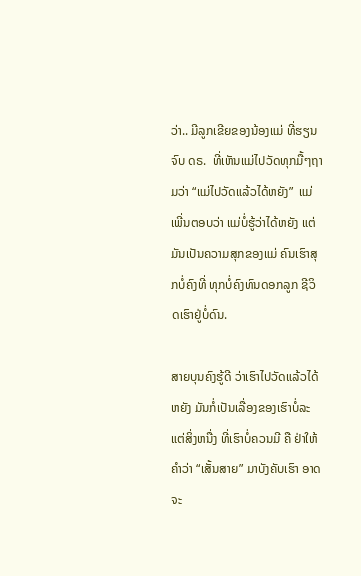ວ່າ.. ມີລູກເຂີຍຂອງນ້ອງແມ່ ທີ່ຮຽນຈົບ ດຣ.  ທີ່ເຫັນແມ່ໄປວັດທຸກມື້ໆຖາມວ່າ “ແມ່ໄປວັດແລ້ວໄດ້ຫຍັງ”  ແມ່ເພີ່ນຕອບວ່າ ແມ່ບໍ່ຮູ້ວ່າໄດ້ຫຍັງ ແຕ່ມັນເປັນຄວາມສຸກຂອງແມ່ ຄົນເຮົາສຸກບໍ່ຄົງທີ່ ທຸກບໍ່ຄົງທົນດອກລູກ ຊີວິດເຮົາຢູ່ບໍ່ດົນ.

ສາຍບຸນຄົງຮູ້ດີ ວ່າເຮົາໄປວັດແລ້ວໄດ້ຫຍັງ ມັນກໍ່ເປັນເລື່ອງຂອງເຮົາບໍ່ລະ  ແຕ່ສິ່ງຫນື່ງ ທີ່ເຮົາບໍ່ຄວນມີ ຄື ຢ່າໃຫ້ຄຳວ່າ “ເສັ້ນສາຍ” ມາບັງຄັບເຮົາ ອາດຈະ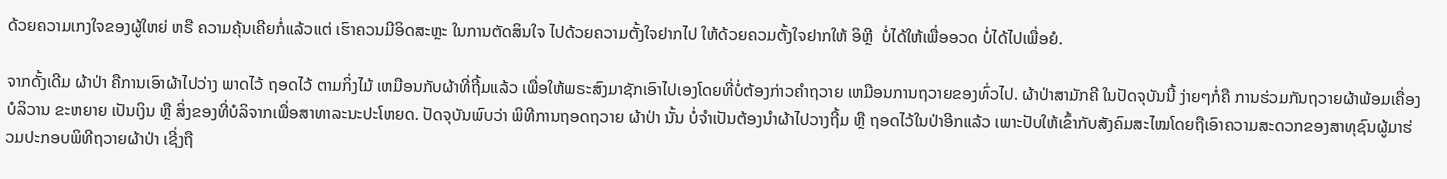ດ້ວຍຄວາມເກງໃຈຂອງຜູ້ໃຫຍ່ ຫຣື ຄວາມຄຸ້ນເຄີຍກໍ່ແລ້ວແຕ່ ເຮົາຄວນມີອິດສະຫຼະ ໃນການຕັດສິນໃຈ ໄປດ້ວຍຄວາມຕັ້ງໃຈຢາກໄປ ໃຫ້ດ້ວຍຄວມຕັ້ງໃຈຢາກໃຫ້ ອິຫຼີ  ບໍ່ໄດ້ໃຫ້ເພື່ອອວດ ບໍ່ໄດ້ໄປເພື່ອຍໍ.

ຈາກດັ້ງເດີມ ຜ້າປ່າ ຄືການເອົາຜ້າໄປວ່າງ ພາດໄວ້ ຖອດໄວ້ ຕາມກິ່ງໄມ້ ເຫມືອນກັບຜ້າທີ່ຖີ້ມແລ້ວ ເພື່ອໃຫ້ພຣະສົງມາຊັກເອົາໄປເອງໂດຍທີ່ບໍ່ຕ້ອງກ່າວຄຳຖວາຍ ເຫມືອນການຖວາຍຂອງທົ່ວໄປ. ຜ້າປ່າສາມັກຄີ ໃນປັດຈຸບັນນີ້ ງ່າຍໆກໍ່ຄື ການຮ່ວມກັນຖວາຍຜ້າພ້ອມເຄື່ອງບໍລິວານ ຂະຫຍາຍ ເປັນເງິນ ຫຼື ສິ່ງຂອງທີ່ບໍລິຈາກເພື່ອສາທາລະນະປະໂຫຍດ. ປັດຈຸບັນພົບວ່າ ພິທີການຖອດຖວາຍ ຜ້າປ່າ ນັ້ນ ບໍ່ຈຳເປັນຕ້ອງນຳຜ້າໄປວາງຖີ້ມ ຫຼື ຖອດໄວ້ໃນປ່າອີກແລ້ວ ເພາະປັບໃຫ້ເຂົ້າກັບສັງຄົມສະໄໝໂດຍຖືເອົາຄວາມສະດວກຂອງສາທຸຊົນຜູ້ມາຮ່ວມປະກອບພິທີຖວາຍຜ້າປ່າ ເຊີ່ງຖື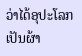ວ່າໄດ້ອຸປະໂລກເປັນຜ້າ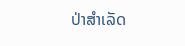ປ່າສຳເລັດ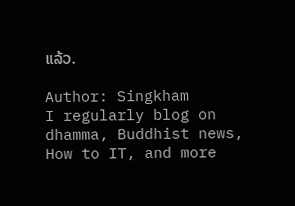ແລ້ວ.

Author: Singkham
I regularly blog on dhamma, Buddhist news, How to IT, and more